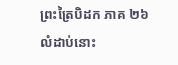ព្រះត្រៃបិដក ភាគ ២៦
លំដាប់នោះ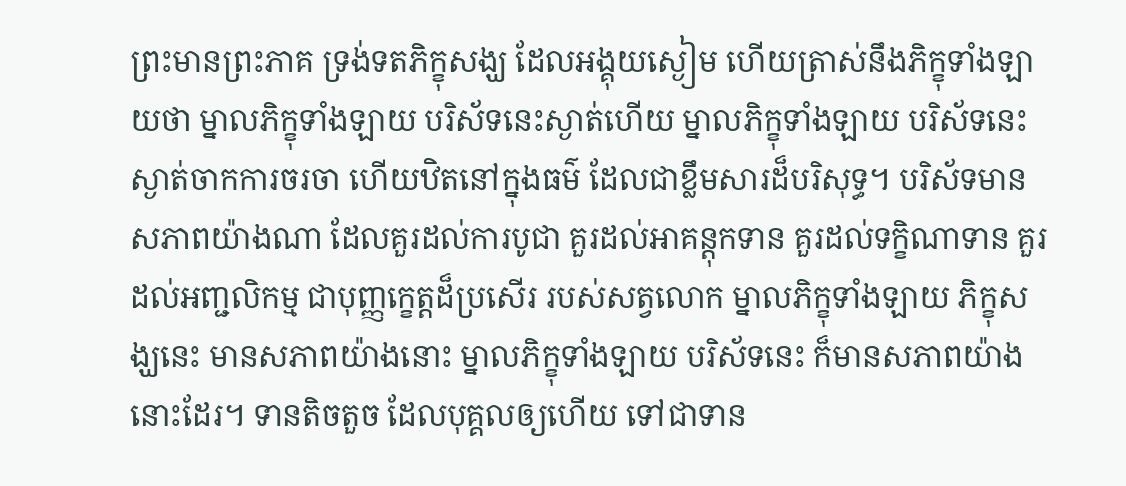ព្រះមានព្រះភាគ ទ្រង់ទតភិក្ខុសង្ឃ ដែលអង្គុយស្ងៀម ហើយត្រាស់នឹងភិក្ខុទាំងឡាយថា ម្នាលភិក្ខុទាំងឡាយ បរិស័ទនេះស្ងាត់ហើយ ម្នាលភិក្ខុទាំងឡាយ បរិស័ទនេះ ស្ងាត់ចាកការចរចា ហើយឋិតនៅក្នុងធម៌ ដែលជាខ្លឹមសារដ៏បរិសុទ្ធ។ បរិស័ទមានសភាពយ៉ាងណា ដែលគួរដល់ការបូជា គួរដល់អាគន្តុកទាន គួរដល់ទក្ខិណាទាន គួរដល់អញ្ជលិកម្ម ជាបុញ្ញក្ខេត្តដ៏ប្រសើរ របស់សត្វលោក ម្នាលភិក្ខុទាំងឡាយ ភិក្ខុសង្ឃនេះ មានសភាពយ៉ាងនោះ ម្នាលភិក្ខុទាំងឡាយ បរិស័ទនេះ ក៏មានសភាពយ៉ាងនោះដែរ។ ទានតិចតួច ដែលបុគ្គលឲ្យហើយ ទៅជាទាន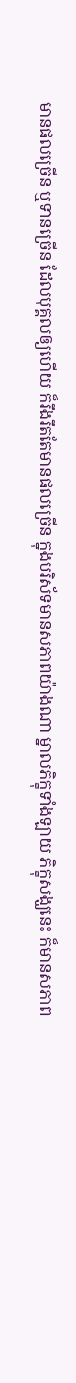មានផលច្រើន ឬទានច្រើន ដែលបុគ្គលឲ្យហើយ ក៏រឹងរឹតតែមានផលច្រើន ក្នុងបរិស័ទមានសភាពយ៉ាងណា ម្នាលភិក្ខុទាំងឡាយ ភិក្ខុសង្ឃនេះ ក៏មានសភាព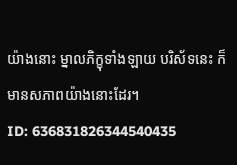យ៉ាងនោះ ម្នាលភិក្ខុទាំងឡាយ បរិស័ទនេះ ក៏មានសភាពយ៉ាងនោះដែរ។
ID: 636831826344540435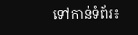ទៅកាន់ទំព័រ៖